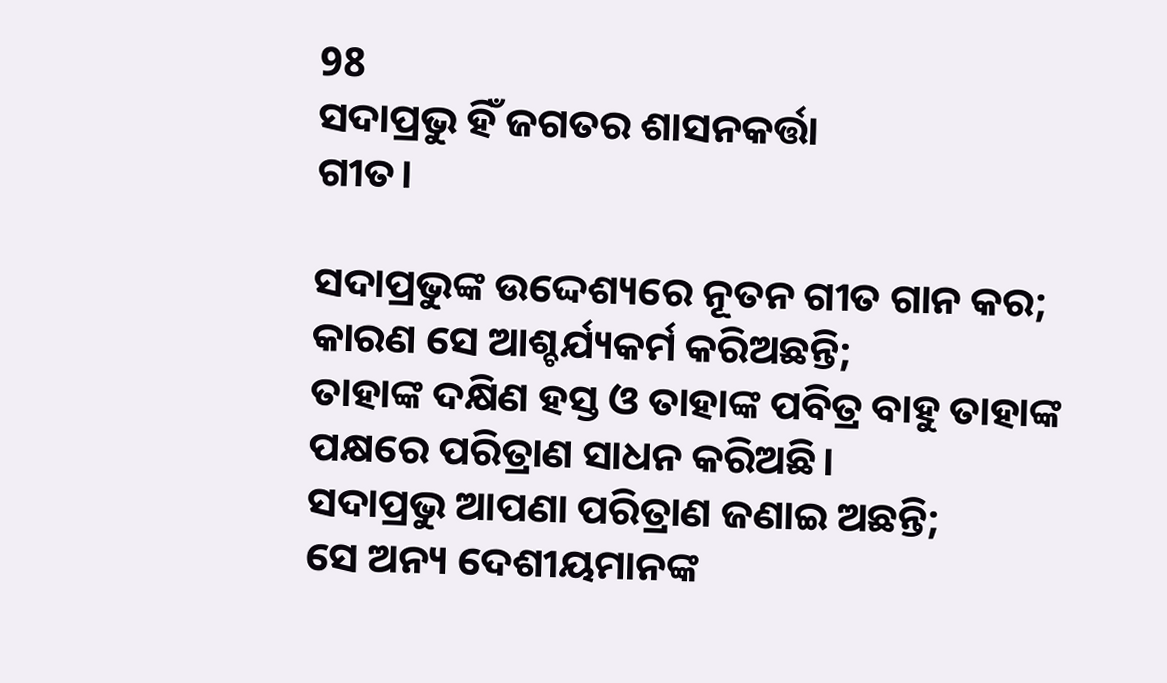98
ସଦାପ୍ରଭୁ ହିଁ ଜଗତର ଶାସନକର୍ତ୍ତା
ଗୀତ।

ସଦାପ୍ରଭୁଙ୍କ ଉଦ୍ଦେଶ୍ୟରେ ନୂତନ ଗୀତ ଗାନ କର;
କାରଣ ସେ ଆଶ୍ଚର୍ଯ୍ୟକର୍ମ କରିଅଛନ୍ତି;
ତାହାଙ୍କ ଦକ୍ଷିଣ ହସ୍ତ ଓ ତାହାଙ୍କ ପବିତ୍ର ବାହୁ ତାହାଙ୍କ ପକ୍ଷରେ ପରିତ୍ରାଣ ସାଧନ କରିଅଛି।
ସଦାପ୍ରଭୁ ଆପଣା ପରିତ୍ରାଣ ଜଣାଇ ଅଛନ୍ତି;
ସେ ଅନ୍ୟ ଦେଶୀୟମାନଙ୍କ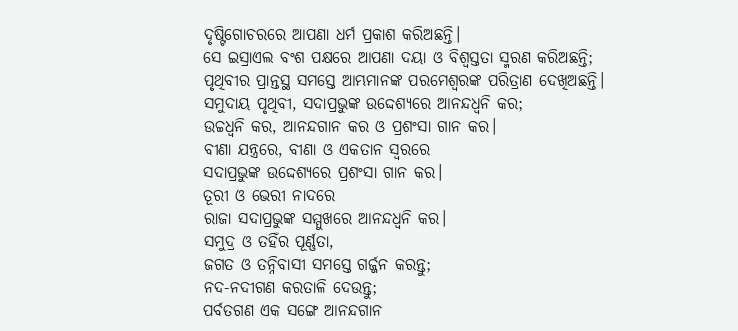ଦୃଷ୍ଟିଗୋଚରରେ ଆପଣା ଧର୍ମ ପ୍ରକାଶ କରିଅଛନ୍ତି।
ସେ ଇସ୍ରାଏଲ ବଂଶ ପକ୍ଷରେ ଆପଣା ଦୟା ଓ ବିଶ୍ୱସ୍ତତା ସ୍ମରଣ କରିଅଛନ୍ତି;
ପୃଥିବୀର ପ୍ରାନ୍ତସ୍ଥ ସମସ୍ତେ ଆମ୍ଭମାନଙ୍କ ପରମେଶ୍ୱରଙ୍କ ପରିତ୍ରାଣ ଦେଖିଅଛନ୍ତି।
ସମୁଦାୟ ପୃଥିବୀ, ସଦାପ୍ରଭୁଙ୍କ ଉଦ୍ଦେଶ୍ୟରେ ଆନନ୍ଦଧ୍ୱନି କର;
ଉଚ୍ଚଧ୍ୱନି କର, ଆନନ୍ଦଗାନ କର ଓ ପ୍ରଶଂସା ଗାନ କର।
ବୀଣା ଯନ୍ତ୍ରରେ, ବୀଣା ଓ ଏକତାନ ସ୍ୱରରେ
ସଦାପ୍ରଭୁଙ୍କ ଉଦ୍ଦେଶ୍ୟରେ ପ୍ରଶଂସା ଗାନ କର।
ତୂରୀ ଓ ଭେରୀ ନାଦରେ
ରାଜା ସଦାପ୍ରଭୁଙ୍କ ସମ୍ମୁଖରେ ଆନନ୍ଦଧ୍ୱନି କର।
ସମୁଦ୍ର ଓ ତହିଁର ପୂର୍ଣ୍ଣତା,
ଜଗତ ଓ ତନ୍ନିବାସୀ ସମସ୍ତେ ଗର୍ଜ୍ଜନ କରନ୍ତୁ;
ନଦ-ନଦୀଗଣ କରତାଳି ଦେଉନ୍ତୁ;
ପର୍ବତଗଣ ଏକ ସଙ୍ଗେ ଆନନ୍ଦଗାନ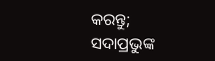କରନ୍ତୁ;
ସଦାପ୍ରଭୁଙ୍କ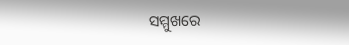ସମ୍ମୁଖରେ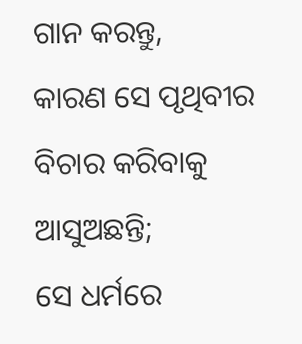ଗାନ କରନ୍ତୁ,
କାରଣ ସେ ପୃଥିବୀର ବିଚାର କରିବାକୁ ଆସୁଅଛନ୍ତି;
ସେ ଧର୍ମରେ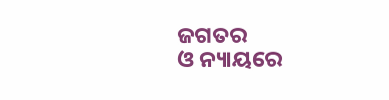ଜଗତର
ଓ ନ୍ୟାୟରେ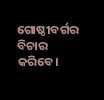ଗୋଷ୍ଠୀବର୍ଗର ବିଚାର କରିବେ।